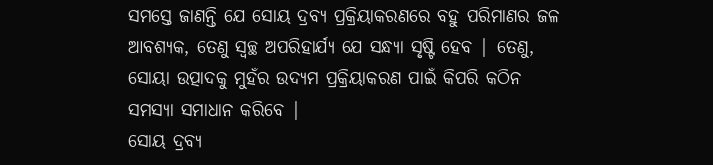ସମସ୍ତେ ଜାଣନ୍ତି ଯେ ସୋୟ ଦ୍ରବ୍ୟ ପ୍ରକ୍ରିୟାକରଣରେ ବହୁ ପରିମାଣର ଜଳ ଆବଶ୍ୟକ, ତେଣୁ ସ୍ୱଚ୍ଛ ଅପରିହାର୍ଯ୍ୟ ଯେ ସନ୍ଧ୍ୟା ସୃଷ୍ଟି ହେବ | ତେଣୁ, ସୋୟା ଉତ୍ପାଦକୁ ମୁହଁର ଉଦ୍ୟମ ପ୍ରକ୍ରିୟାକରଣ ପାଇଁ କିପରି କଠିନ ସମସ୍ୟା ସମାଧାନ କରିବେ |
ସୋୟ ଦ୍ରବ୍ୟ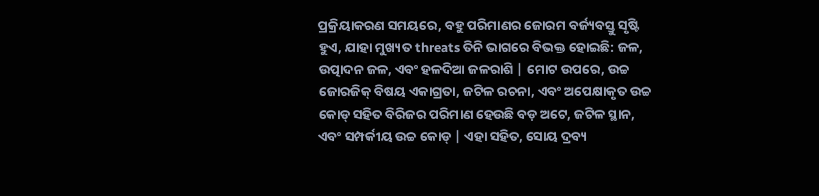ପ୍ରକ୍ରିୟାକରଣ ସମୟରେ, ବହୁ ପରିମାଣର ଜୋରମ ବର୍ଜ୍ୟବସ୍ତୁ ସୃଷ୍ଟି ହୁଏ, ଯାହା ମୁଖ୍ୟତ threats ତିନି ଭାଗରେ ବିଭକ୍ତ ହୋଇଛି: ଜଳ, ଉତ୍ପାଦନ ଜଳ, ଏବଂ ହଳଦିଆ ଜଳରାଶି | ମୋଟ ଉପରେ, ଉଚ୍ଚ ଜୋରଜିକ୍ ବିଷୟ ଏକାଗ୍ରତା, ଜଟିଳ ରଚନା, ଏବଂ ଅପେକ୍ଷାକୃତ ଉଚ୍ଚ କୋଡ୍ ସହିତ ବିରିଜର ପରିମାଣ ହେଉଛି ବଡ଼ ଅଟେ, ଜଟିଳ ସ୍ଥାନ, ଏବଂ ସମ୍ପର୍କୀୟ ଉଚ୍ଚ କୋଡ୍ | ଏହା ସହିତ, ସୋୟ ଦ୍ରବ୍ୟ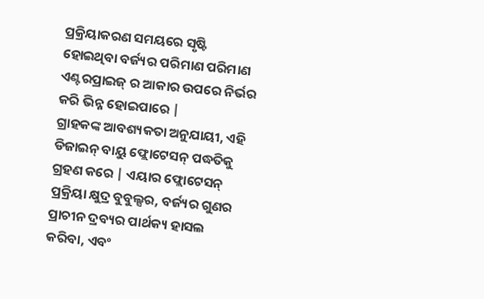ପ୍ରକ୍ରିୟାକରଣ ସମୟରେ ସୃଷ୍ଟି ହୋଇଥିବା ବର୍ଜ୍ୟର ପରିମାଣ ପରିମାଣ ଏଣ୍ଟରପ୍ରାଇଜ୍ ର ଆକାର ଉପରେ ନିର୍ଭର କରି ଭିନ୍ନ ହୋଇପାରେ |
ଗ୍ରାହକଙ୍କ ଆବଶ୍ୟକତା ଅନୁଯାୟୀ, ଏହି ଡିଜାଇନ୍ ବାୟୁ ଫ୍ଲୋଟେସନ୍ ପଦ୍ଧତିକୁ ଗ୍ରହଣ କରେ | ଏୟାର ଫ୍ଲୋଟେସନ୍ ପ୍ରକ୍ରିୟା କ୍ଷୁଦ୍ର ବୁବୁଲ୍ସର, ବର୍ଜ୍ୟର ଗୁଣର ପ୍ରାଚୀନ ଦ୍ରବ୍ୟର ପାର୍ଥକ୍ୟ ହାସଲ କରିବା, ଏବଂ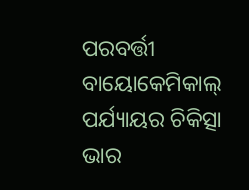ପରବର୍ତ୍ତୀ ବାୟୋକେମିକାଲ୍ ପର୍ଯ୍ୟାୟର ଚିକିତ୍ସା ଭାର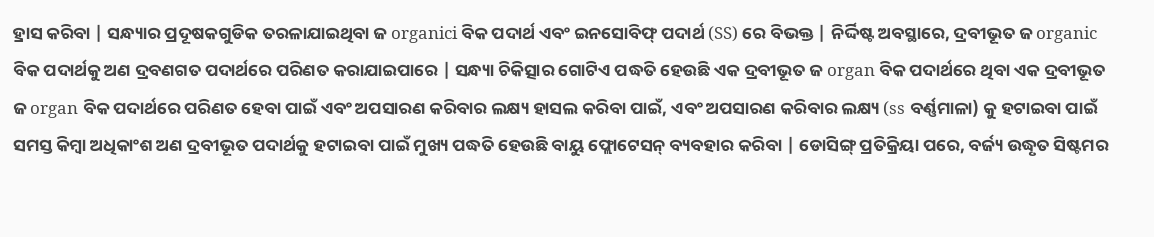ହ୍ରାସ କରିବା | ସନ୍ଧ୍ୟାର ପ୍ରଦୂଷକଗୁଡିକ ତରଳାଯାଇଥିବା ଜ organici ବିକ ପଦାର୍ଥ ଏବଂ ଇନସୋବିଫ୍ ପଦାର୍ଥ (SS) ରେ ବିଭକ୍ତ | ନିର୍ଦ୍ଦିଷ୍ଟ ଅବସ୍ଥାରେ, ଦ୍ରବୀଭୂତ ଜ organic ବିକ ପଦାର୍ଥକୁ ଅଣ ଦ୍ରବଣଗତ ପଦାର୍ଥରେ ପରିଣତ କରାଯାଇପାରେ | ସନ୍ଧ୍ୟା ଚିକିତ୍ସାର ଗୋଟିଏ ପଦ୍ଧତି ହେଉଛି ଏକ ଦ୍ରବୀଭୂତ ଜ organ ବିକ ପଦାର୍ଥରେ ଥିବା ଏକ ଦ୍ରବୀଭୂତ ଜ organ ବିକ ପଦାର୍ଥରେ ପରିଣତ ହେବା ପାଇଁ ଏବଂ ଅପସାରଣ କରିବାର ଲକ୍ଷ୍ୟ ହାସଲ କରିବା ପାଇଁ, ଏବଂ ଅପସାରଣ କରିବାର ଲକ୍ଷ୍ୟ (ss ବର୍ଣ୍ଣମାଳା) କୁ ହଟାଇବା ପାଇଁ ସମସ୍ତ କିମ୍ବା ଅଧିକାଂଶ ଅଣ ଦ୍ରବୀଭୂତ ପଦାର୍ଥକୁ ହଟାଇବା ପାଇଁ ମୁଖ୍ୟ ପଦ୍ଧତି ହେଉଛି ବାୟୁ ଫ୍ଲୋଟେସନ୍ ବ୍ୟବହାର କରିବା | ଡୋସିଙ୍ଗ୍ ପ୍ରତିକ୍ରିୟା ପରେ, ବର୍ଜ୍ୟ ଉଦ୍ଧୃତ ସିଷ୍ଟମର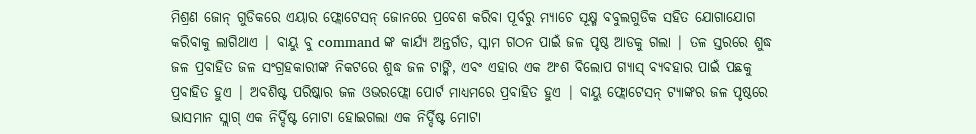ମିଶ୍ରଣ ଜୋନ୍ ଗୁଡିକରେ ଏୟାର ଫ୍ଲୋଟେସନ୍ ଜୋନରେ ପ୍ରବେଶ କରିବା ପୂର୍ବରୁ ମ୍ୟାଚେ ସୂକ୍ଷ୍ମ ବବୁଲଗୁଡିକ ସହିତ ଯୋଗାଯୋଗ କରିବାକୁ ଲାଗିଥାଏ | ବାୟୁ ବୁ command ଙ୍କ କାର୍ଯ୍ୟ ଅନ୍ତର୍ଗତ, ସ୍କାମ ଗଠନ ପାଇଁ ଜଳ ପୃଷ୍ଠ ଆଡକୁ ଗଲା | ତଳ ସ୍ତରରେ ଶୁଦ୍ଧ ଜଳ ପ୍ରବାହିତ ଜଳ ସଂଗ୍ରହକାରୀଙ୍କ ନିକଟରେ ଶୁଦ୍ଧ ଜଳ ଟାଙ୍କି, ଏବଂ ଏହାର ଏକ ଅଂଶ ବିଲୋପ ଗ୍ୟାସ୍ ବ୍ୟବହାର ପାଇଁ ପଛକୁ ପ୍ରବାହିତ ହୁଏ | ଅବଶିଷ୍ଟ ପରିଷ୍କାର ଜଳ ଓଭରଫ୍ଲୋ ପୋର୍ଟ ମାଧ୍ୟମରେ ପ୍ରବାହିତ ହୁଏ | ବାୟୁ ଫ୍ଲୋଟେସନ୍ ଟ୍ୟାଙ୍କର ଜଳ ପୃଷ୍ଠରେ ଭାସମାନ ସ୍ଲାଗ୍ ଏକ ନିର୍ଦ୍ଦିଷ୍ଟ ମୋଟା ହୋଇଗଲା ଏକ ନିର୍ଦ୍ଦିଷ୍ଟ ମୋଟା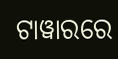ଟାୱାରରେ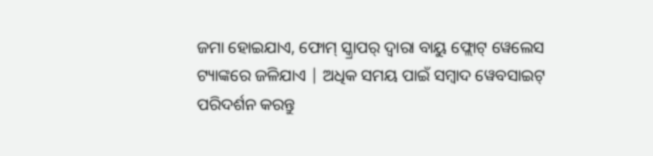ଜମା ହୋଇଯାଏ, ଫୋମ୍ ସ୍କ୍ରାପର୍ ଦ୍ୱାରା ବାୟୁ ଫ୍ଲୋଟ୍ ୱେଲେସ ଟ୍ୟାଙ୍କରେ ଜଳିଯାଏ | ଅଧିକ ସମୟ ପାଇଁ ସମ୍ବାଦ ୱେବସାଇଟ୍ ପରିଦର୍ଶନ କରନ୍ତୁ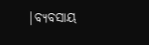|ବ୍ୟବସାୟ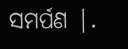ସମର୍ପଣ |.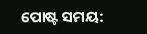ପୋଷ୍ଟ ସମୟ: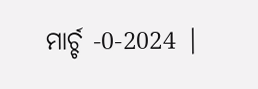ମାର୍ଚ୍ଚ -0-2024 |